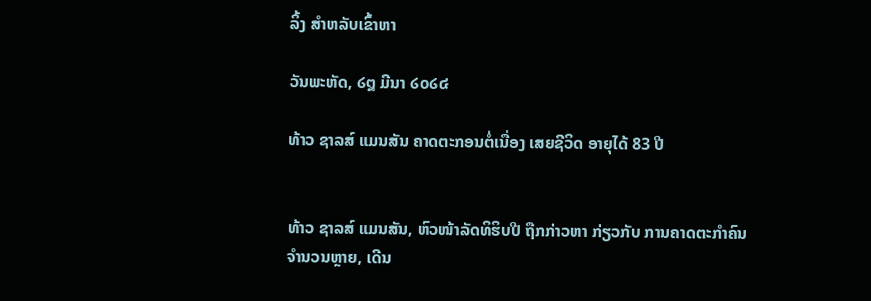ລິ້ງ ສຳຫລັບເຂົ້າຫາ

ວັນພະຫັດ, ໒໘ ມີນາ ໒໐໒໔

ທ້າວ ຊາລສ໌ ແມນສັນ ຄາດຕະກອນຕໍ່ເນື່ອງ ເສຍຊີວິດ ອາຍຸໄດ້ 83 ປີ


ທ້າວ ຊາລສ໌ ແມນສັນ, ຫົວໜ້າລັດທິຮິບປີ ຖືກກ່າວຫາ ກ່ຽວກັບ ການຄາດຕະກຳຄົນຈຳນວນຫຼາຍ, ເດີນ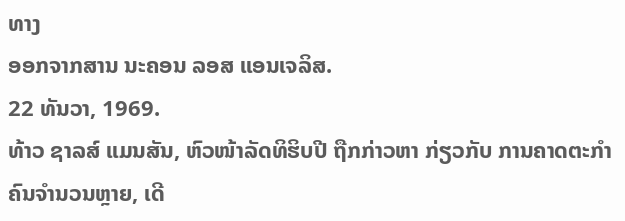ທາງ
ອອກຈາກສານ ນະຄອນ ລອສ ແອນເຈລິສ.
22 ທັນວາ, 1969.
ທ້າວ ຊາລສ໌ ແມນສັນ, ຫົວໜ້າລັດທິຮິບປີ ຖືກກ່າວຫາ ກ່ຽວກັບ ການຄາດຕະກຳຄົນຈຳນວນຫຼາຍ, ເດີ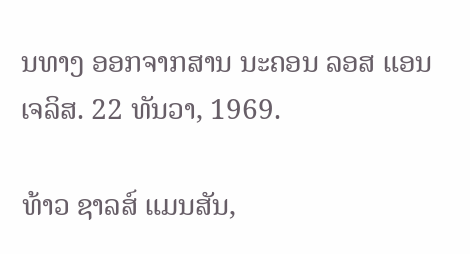ນທາງ ອອກຈາກສານ ນະຄອນ ລອສ ແອນເຈລິສ. 22 ທັນວາ, 1969.

ທ້າວ ຊາລສ໌ ແມນສັນ,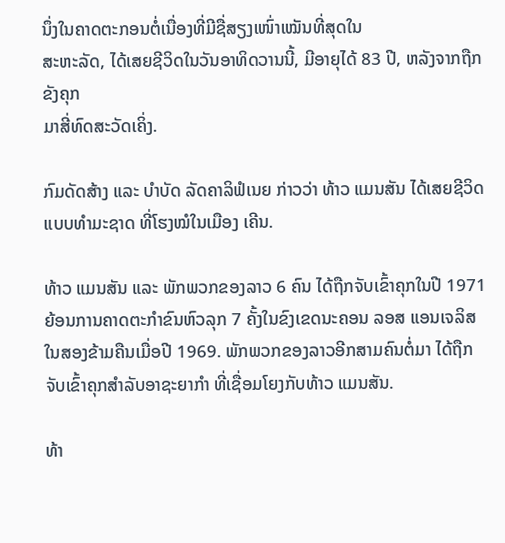ນຶ່ງໃນຄາດຕະກອນຕໍ່ເນື່ອງທີ່ມີຊື່ສຽງເໜົ່າເໝັນທີ່ສຸດໃນ
ສະຫະລັດ, ໄດ້ເສຍຊີວິດໃນວັນອາທິດວານນີ້, ມີອາຍຸໄດ້ 83 ປີ, ຫລັງຈາກຖືກຂັງຄຸກ
ມາສີ່ທົດສະວັດເຄິ່ງ.

ກົມດັດສ້າງ ແລະ ບຳບັດ ລັດຄາລິຟໍເນຍ ກ່າວວ່າ ທ້າວ ແມນສັນ ໄດ້ເສຍຊີວິດ
ແບບທຳມະຊາດ ທີ່ໂຮງໝໍໃນເມືອງ ເຄີນ.

ທ້າວ ແມນສັນ ແລະ ພັກພວກຂອງລາວ 6 ຄົນ ໄດ້ຖືກຈັບເຂົ້າຄຸກໃນປີ 1971 ຍ້ອນການຄາດຕະກຳຂົນຫົວລຸກ 7 ຄັ້ງໃນຂົງເຂດນະຄອນ ລອສ ແອນເຈລິສ ໃນສອງຂ້າມຄືນເມື່ອປີ 1969. ພັກພວກຂອງລາວອີກສາມຄົນຕໍ່ມາ ໄດ້ຖືກຈັບເຂົ້າຄຸກສຳລັບອາຊະຍາກຳ ທີ່ເຊື່ອມໂຍງກັບທ້າວ ແມນສັນ.

ທ້າ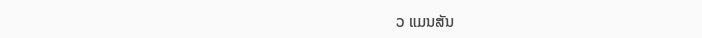ວ ແມນສັນ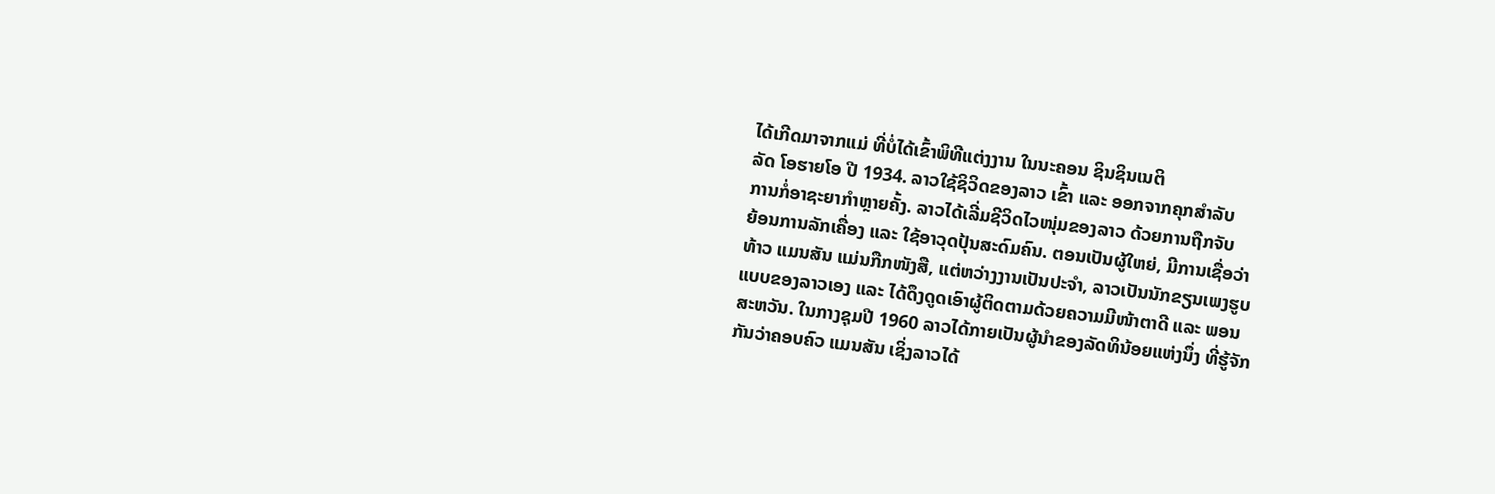ໄດ້ເກີດມາຈາກແມ່ ທີ່ບໍ່ໄດ້ເຂົ້າພິທີແຕ່ງງານ ໃນນະຄອນ ຊິນຊິນເນຕິ
ລັດ ໂອຮາຍໂອ ປີ 1934. ລາວໃຊ້ຊິວິດຂອງລາວ ເຂົ້າ ແລະ ອອກຈາກຄຸກສຳລັບ
ການກໍ່ອາຊະຍາກຳຫຼາຍຄັ້ງ. ລາວໄດ້ເລີ່ມຊີວິດໄວໜຸ່ມຂອງລາວ ດ້ວຍການຖືກຈັບ
ຍ້ອນການລັກເຄື່ອງ ແລະ ໃຊ້ອາວຸດປຸ້ນສະດົມຄົນ. ຕອນເປັນຜູ້ໃຫຍ່, ມີການເຊື່ອວ່າ
ທ້າວ ແມນສັນ ແມ່ນກືກໜັງສື, ແຕ່ຫວ່າງງານເປັນປະຈຳ, ລາວເປັນນັກຂຽນເພງຮູບ
ແບບຂອງລາວເອງ ແລະ ໄດ້ດຶງດູດເອົາຜູ້ຕິດຕາມດ້ວຍຄວາມມີໜ້າຕາດີ ແລະ ພອນ
ສະຫວັນ. ໃນກາງຊຸມປີ 1960 ລາວໄດ້ກາຍເປັນຜູ້ນຳຂອງລັດທິນ້ອຍແຫ່ງນຶ່ງ ທີ່ຮູ້ຈັກ
ກັນວ່າຄອບຄົວ ແມນສັນ ເຊິ່ງລາວໄດ້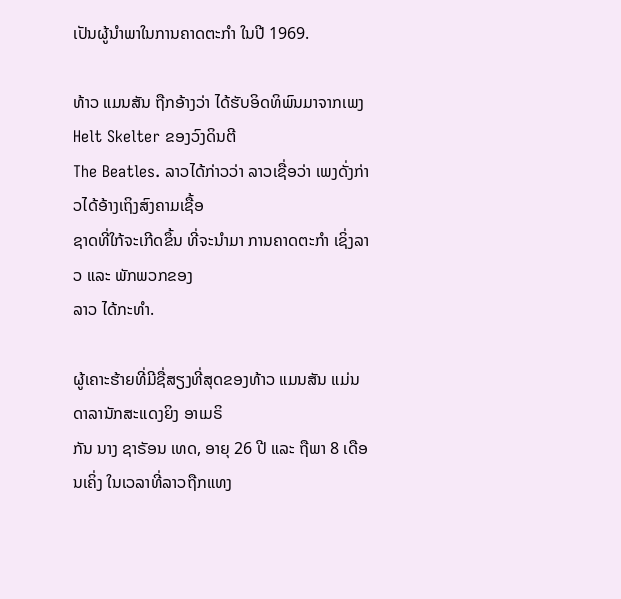ເປັນຜູ້ນຳພາໃນການຄາດຕະກຳ ໃນປີ 1969.

ທ້າວ ແມນສັນ ຖືກອ້າງວ່າ ໄດ້ຮັບອິດທິພົນມາຈາກເພງ Helt Skelter ຂອງວົງດິນຕີ
The Beatles. ລາວໄດ້ກ່າວວ່າ ລາວເຊື່ອວ່າ ເພງດັ່ງກ່າວໄດ້ອ້າງເຖິງສົງຄາມເຊື້ອ
ຊາດທີ່ໃກ້ຈະເກີດຂຶ້ນ ທີ່ຈະນຳມາ ການຄາດຕະກຳ ເຊິ່ງລາວ ແລະ ພັກພວກຂອງ
ລາວ ໄດ້ກະທຳ.

ຜູ້ເຄາະຮ້າຍທີ່ມີຊື່ສຽງທີ່ສຸດຂອງທ້າວ ແມນສັນ ແມ່ນດາລານັກສະແດງຍິງ ອາເມຣິ
ກັນ ນາງ ຊາຣັອນ ເທດ, ອາຍຸ 26 ປີ ແລະ ຖືພາ 8 ເດືອນເຄິ່ງ ໃນເວລາທີ່ລາວຖືກແທງ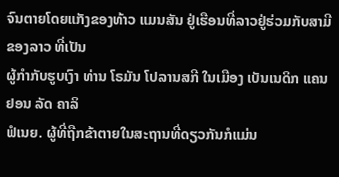ຈົນຕາຍໂດຍແກັງຂອງທ້າວ ແມນສັນ ຢູ່ເຮືອນທີ່ລາວຢູ່ຮ່ວມກັບສາມີຂອງລາວ ທີ່ເປັນ
ຜູ້ກຳກັບຮູບເງົາ ທ່ານ ໂຣມັນ ໂປລານສກີ ໃນເມືອງ ເບັນເນດິກ ແຄນຢອນ ລັດ ຄາລິ
ຟໍເນຍ. ຜູ້ທີ່ຖືກຂ້າຕາຍໃນສະຖານທີ່ດຽວກັນກໍແມ່ນ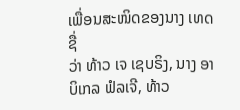ເພື່ອນສະໜິດຂອງນາງ ເທດ ຊື່
ວ່າ ທ້າວ ເຈ ເຊບຣິງ, ນາງ ອາບິເກລ ຟໍລເຈີ, ທ້າວ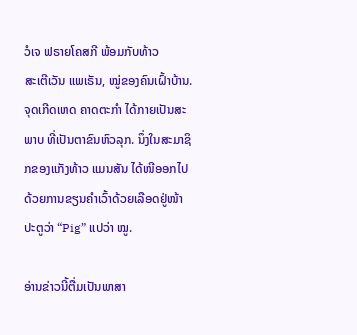ວໍເຈ ຟຣາຍໂຄສກີ ພ້ອມກັບທ້າວ
ສະເຕີເວັນ ແພເຣັນ, ໝູ່ຂອງຄົນເຝົ້າບ້ານ. ຈຸດເກີດເຫດ ຄາດຕະກຳ ໄດ້ກາຍເປັນສະ
ພາບ ທີ່ເປັນຕາຂົນຫົວລຸກ. ນຶ່ງໃນສະມາຊິກຂອງແກັງທ້າວ ແມນສັນ ໄດ້ໜີອອກໄປ
ດ້ວຍການຂຽນຄຳເວົ້າດ້ວຍເລືອດຢູ່ໜ້າປະຕູວ່າ “Pig” ແປວ່າ ໝູ.

ອ່ານຂ່າວນີ້ຕື່ມເປັນພາສາ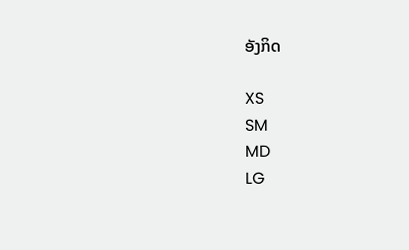ອັງກິດ

XS
SM
MD
LG